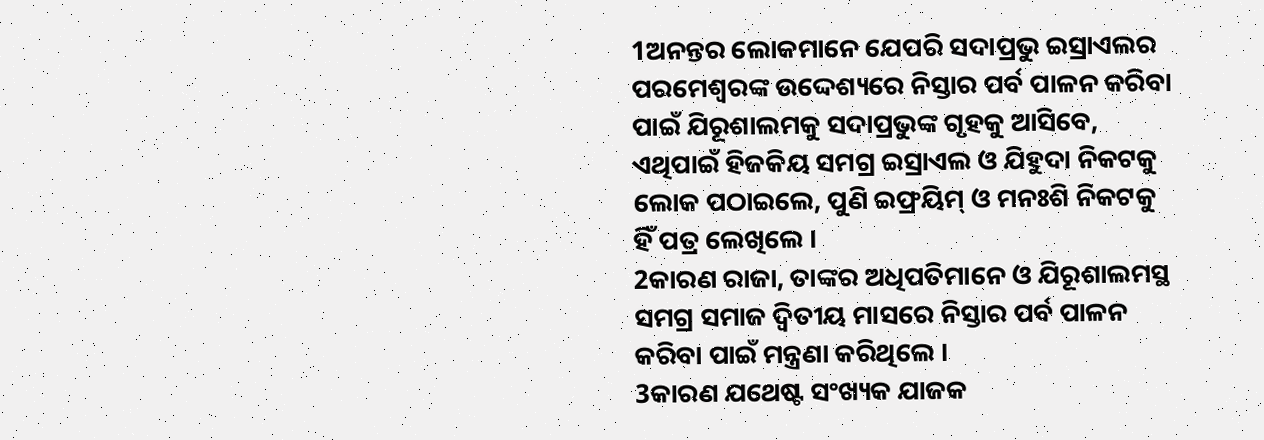1ଅନନ୍ତର ଲୋକମାନେ ଯେପରି ସଦାପ୍ରଭୁ ଇସ୍ରାଏଲର ପରମେଶ୍ୱରଙ୍କ ଉଦ୍ଦେଶ୍ୟରେ ନିସ୍ତାର ପର୍ବ ପାଳନ କରିବା ପାଇଁ ଯିରୂଶାଲମକୁ ସଦାପ୍ରଭୁଙ୍କ ଗୃହକୁ ଆସିବେ, ଏଥିପାଇଁ ହିଜକିୟ ସମଗ୍ର ଇସ୍ରାଏଲ ଓ ଯିହୁଦା ନିକଟକୁ ଲୋକ ପଠାଇଲେ, ପୁଣି ଇଫ୍ରୟିମ୍ ଓ ମନଃଶି ନିକଟକୁ ହିଁ ପତ୍ର ଲେଖିଲେ ।
2କାରଣ ରାଜା, ତାଙ୍କର ଅଧିପତିମାନେ ଓ ଯିରୂଶାଲମସ୍ଥ ସମଗ୍ର ସମାଜ ଦ୍ୱିତୀୟ ମାସରେ ନିସ୍ତାର ପର୍ବ ପାଳନ କରିବା ପାଇଁ ମନ୍ତ୍ରଣା କରିଥିଲେ ।
3କାରଣ ଯଥେଷ୍ଟ ସଂଖ୍ୟକ ଯାଜକ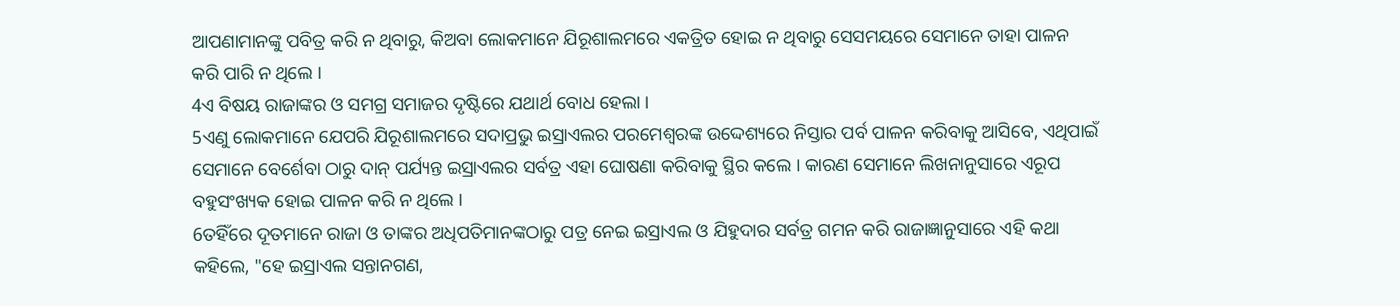ଆପଣାମାନଙ୍କୁ ପବିତ୍ର କରି ନ ଥିବାରୁ, କିଅବା ଲୋକମାନେ ଯିରୂଶାଲମରେ ଏକତ୍ରିତ ହୋଇ ନ ଥିବାରୁ ସେସମୟରେ ସେମାନେ ତାହା ପାଳନ କରି ପାରି ନ ଥିଲେ ।
4ଏ ବିଷୟ ରାଜାଙ୍କର ଓ ସମଗ୍ର ସମାଜର ଦୃଷ୍ଟିରେ ଯଥାର୍ଥ ବୋଧ ହେଲା ।
5ଏଣୁ ଲୋକମାନେ ଯେପରି ଯିରୂଶାଲମରେ ସଦାପ୍ରଭୁ ଇସ୍ରାଏଲର ପରମେଶ୍ୱରଙ୍କ ଉଦ୍ଦେଶ୍ୟରେ ନିସ୍ତାର ପର୍ବ ପାଳନ କରିବାକୁ ଆସିବେ, ଏଥିପାଇଁ ସେମାନେ ବେର୍ଶେବା ଠାରୁ ଦାନ୍ ପର୍ଯ୍ୟନ୍ତ ଇସ୍ରାଏଲର ସର୍ବତ୍ର ଏହା ଘୋଷଣା କରିବାକୁ ସ୍ଥିର କଲେ । କାରଣ ସେମାନେ ଲିଖନାନୁସାରେ ଏରୂପ ବହୁସଂଖ୍ୟକ ହୋଇ ପାଳନ କରି ନ ଥିଲେ ।
6ତହିଁରେ ଦୂତମାନେ ରାଜା ଓ ତାଙ୍କର ଅଧିପତିମାନଙ୍କଠାରୁ ପତ୍ର ନେଇ ଇସ୍ରାଏଲ ଓ ଯିହୁଦାର ସର୍ବତ୍ର ଗମନ କରି ରାଜାଜ୍ଞାନୁସାରେ ଏହି କଥା କହିଲେ, "ହେ ଇସ୍ରାଏଲ ସନ୍ତାନଗଣ,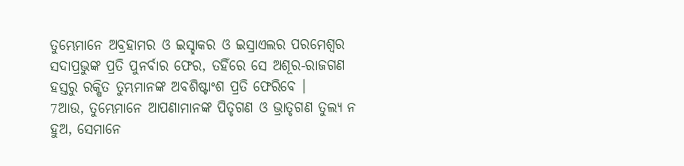ତୁମ୍ଭେମାନେ ଅବ୍ରହାମର ଓ ଇସ୍ହାକର ଓ ଇସ୍ରାଏଲର ପରମେଶ୍ୱର ସଦାପ୍ରଭୁଙ୍କ ପ୍ରତି ପୁନର୍ବାର ଫେର, ତହିଁରେ ସେ ଅଶୂର-ରାଜଗଣ ହସ୍ତରୁ ରକ୍ଷିତ ତୁମ୍ଭମାନଙ୍କ ଅବଶିଷ୍ଟାଂଶ ପ୍ରତି ଫେରିବେ ।
7ଆଉ, ତୁମ୍ଭେମାନେ ଆପଣାମାନଙ୍କ ପିତୃଗଣ ଓ ଭ୍ରାତୃଗଣ ତୁଲ୍ୟ ନ ହୁଅ, ସେମାନେ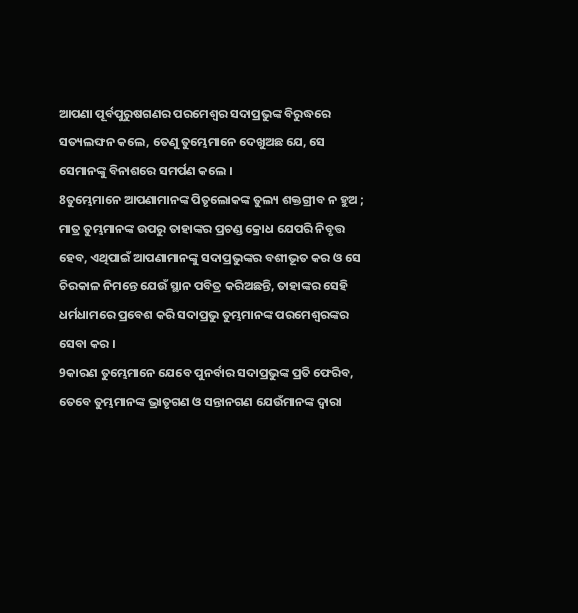ଆପଣା ପୂର୍ବପୁରୁଷଗଣର ପରମେଶ୍ୱର ସଦାପ୍ରଭୁଙ୍କ ବିରୁଦ୍ଧରେ ସତ୍ୟଲଙ୍ଘନ କଲେ, ତେଣୁ ତୁମ୍ଭେମାନେ ଦେଖୁଅଛ ଯେ, ସେ ସେମାନଙ୍କୁ ବିନାଶରେ ସମର୍ପଣ କଲେ ।
8ତୁମ୍ଭେମାନେ ଆପଣାମାନଙ୍କ ପିତୃଲୋକଙ୍କ ତୁଲ୍ୟ ଶକ୍ତଗ୍ରୀବ ନ ହୁଅ ; ମାତ୍ର ତୁମ୍ଭମାନଙ୍କ ଉପରୁ ତାହାଙ୍କର ପ୍ରଚଣ୍ଡ କ୍ରୋଧ ଯେପରି ନିବୃତ୍ତ ହେବ, ଏଥିପାଇଁ ଆପଣାମାନଙ୍କୁ ସଦାପ୍ରଭୁଙ୍କର ବଶୀଭୂତ କର ଓ ସେ ଚିରକାଳ ନିମନ୍ତେ ଯେଉଁ ସ୍ଥାନ ପବିତ୍ର କରିଅଛନ୍ତି, ତାହାଙ୍କର ସେହି ଧର୍ମଧାମରେ ପ୍ରବେଶ କରି ସଦାପ୍ରଭୁ ତୁମ୍ଭମାନଙ୍କ ପରମେଶ୍ୱରଙ୍କର ସେବା କର ।
9କାରଣ ତୁମ୍ଭେମାନେ ଯେବେ ପୁନର୍ବାର ସଦାପ୍ରଭୁଙ୍କ ପ୍ରତି ଫେରିବ, ତେବେ ତୁମ୍ଭମାନଙ୍କ ଭ୍ରାତୃଗଣ ଓ ସନ୍ତାନଗଣ ଯେଉଁମାନଙ୍କ ଦ୍ୱାରା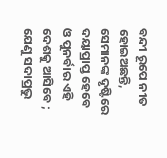ବନ୍ଦୀ ରୂପେ ନୀତ ହୋଇଅଛନ୍ତି, ସେମାନଙ୍କ ଦୃଷ୍ଟିରେ ଦୟାପ୍ରାପ୍ତ ହେବେ ଓ ପୁନର୍ବାର ଏହି ଦେଶକୁ ଆସିବେ ; ଯେଣୁ ସଦାପ୍ରଭୁ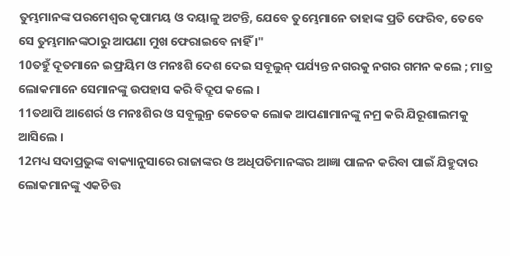ତୁମ୍ଭମାନଙ୍କ ପରମେଶ୍ୱର କୃପାମୟ ଓ ଦୟାଳୁ ଅଟନ୍ତି, ଯେବେ ତୁମ୍ଭେମାନେ ତାହାଙ୍କ ପ୍ରତି ଫେରିବ, ତେବେ ସେ ତୁମ୍ଭମାନଙ୍କଠାରୁ ଆପଣା ମୁଖ ଫେରାଇବେ ନାହିଁ ।"
10ତହୁଁ ଦୂତମାନେ ଇଫ୍ରୟିମ ଓ ମନଃଶି ଦେଶ ଦେଇ ସବୂଲୁନ୍ ପର୍ଯ୍ୟନ୍ତ ନଗରକୁ ନଗର ଗମନ କଲେ ; ମାତ୍ର ଲୋକମାନେ ସେମାନଙ୍କୁ ଉପହାସ କରି ବିଦ୍ରୂପ କଲେ ।
11ତଥାପି ଆଶେର୍ର ଓ ମନଃଶିର ଓ ସବୂଲୁନ୍ର କେତେକ ଲୋକ ଆପଣାମାନଙ୍କୁ ନମ୍ର କରି ଯିରୂଶାଲମକୁ ଆସିଲେ ।
12ମଧ୍ୟ ସଦାପ୍ରଭୁଙ୍କ ବାକ୍ୟାନୁସାରେ ରାଜାଙ୍କର ଓ ଅଧିପତିମାନଙ୍କର ଆଜ୍ଞା ପାଳନ କରିବା ପାଇଁ ଯିହୁଦାର ଲୋକମାନଙ୍କୁ ଏକଚିତ୍ତ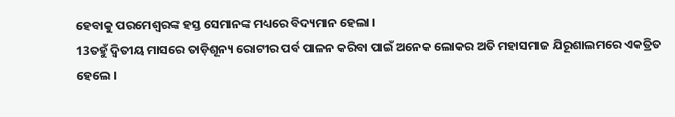ହେବାକୁ ପରମେଶ୍ୱରଙ୍କ ହସ୍ତ ସେମାନଙ୍କ ମଧ୍ୟରେ ବିଦ୍ୟମାନ ହେଲା ।
13ତହୁଁ ଦ୍ୱିତୀୟ ମାସରେ ତାଡ଼ିଶୂନ୍ୟ ରୋଟୀର ପର୍ବ ପାଳନ କରିବା ପାଇଁ ଅନେକ ଲୋକର ଅତି ମହାସମାଜ ଯିରୂଶାଲମରେ ଏକତ୍ରିତ ହେଲେ ।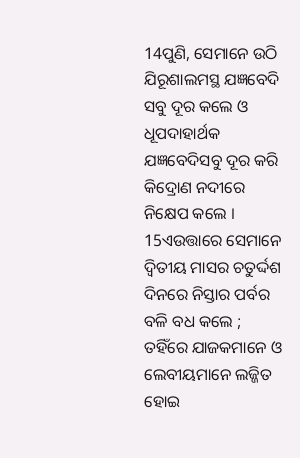14ପୁଣି, ସେମାନେ ଉଠି ଯିରୂଶାଲମସ୍ଥ ଯଜ୍ଞବେଦି ସବୁ ଦୂର କଲେ ଓ ଧୂପଦାହାର୍ଥକ ଯଜ୍ଞବେଦିସବୁ ଦୂର କରି କିଦ୍ରୋଣ ନଦୀରେ ନିକ୍ଷେପ କଲେ ।
15ଏଉତ୍ତାରେ ସେମାନେ ଦ୍ୱିତୀୟ ମାସର ଚତୁର୍ଦ୍ଦଶ ଦିନରେ ନିସ୍ତାର ପର୍ବର ବଳି ବଧ କଲେ ; ତହିଁରେ ଯାଜକମାନେ ଓ ଲେବୀୟମାନେ ଲଜ୍ଜିତ ହୋଇ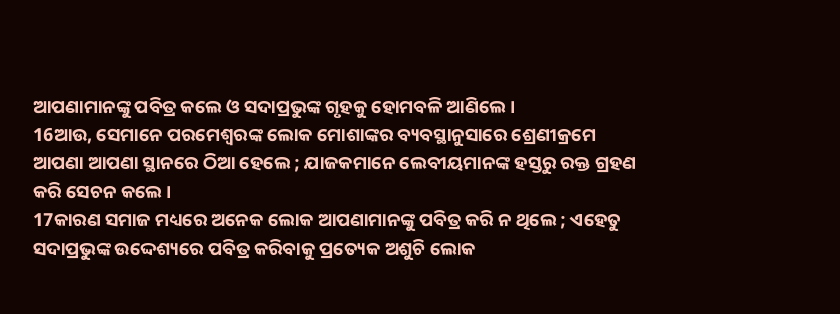ଆପଣାମାନଙ୍କୁ ପବିତ୍ର କଲେ ଓ ସଦାପ୍ରଭୁଙ୍କ ଗୃହକୁ ହୋମବଳି ଆଣିଲେ ।
16ଆଉ, ସେମାନେ ପରମେଶ୍ୱରଙ୍କ ଲୋକ ମୋଶାଙ୍କର ବ୍ୟବସ୍ଥାନୁସାରେ ଶ୍ରେଣୀକ୍ରମେ ଆପଣା ଆପଣା ସ୍ଥାନରେ ଠିଆ ହେଲେ ; ଯାଜକମାନେ ଲେବୀୟମାନଙ୍କ ହସ୍ତରୁ ରକ୍ତ ଗ୍ରହଣ କରି ସେଚନ କଲେ ।
17କାରଣ ସମାଜ ମଧ୍ୟରେ ଅନେକ ଲୋକ ଆପଣାମାନଙ୍କୁ ପବିତ୍ର କରି ନ ଥିଲେ ; ଏହେତୁ ସଦାପ୍ରଭୁଙ୍କ ଉଦ୍ଦେଶ୍ୟରେ ପବିତ୍ର କରିବାକୁ ପ୍ରତ୍ୟେକ ଅଶୁଚି ଲୋକ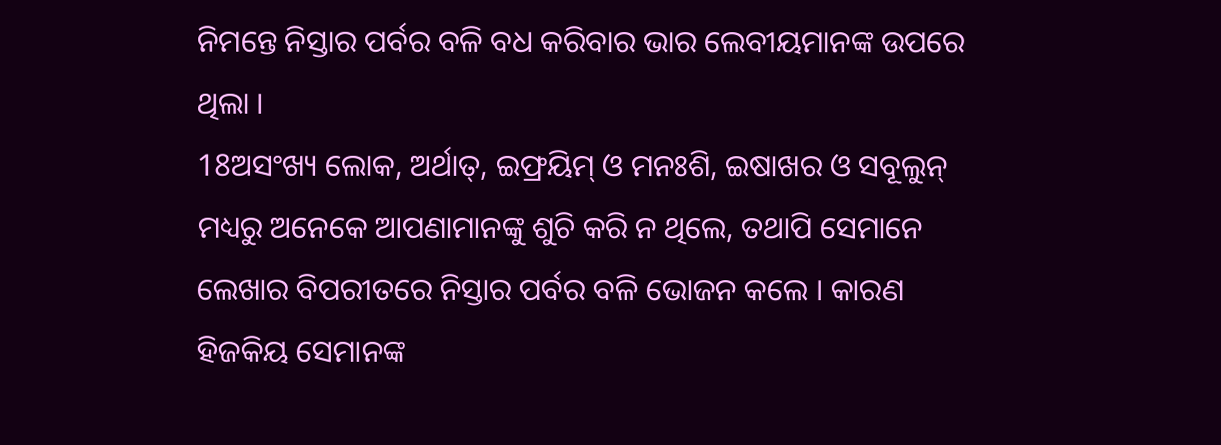ନିମନ୍ତେ ନିସ୍ତାର ପର୍ବର ବଳି ବଧ କରିବାର ଭାର ଲେବୀୟମାନଙ୍କ ଉପରେ ଥିଲା ।
18ଅସଂଖ୍ୟ ଲୋକ, ଅର୍ଥାତ୍, ଇଫ୍ରୟିମ୍ ଓ ମନଃଶି, ଇଷାଖର ଓ ସବୂଲୁନ୍ ମଧ୍ୟରୁ ଅନେକେ ଆପଣାମାନଙ୍କୁ ଶୁଚି କରି ନ ଥିଲେ, ତଥାପି ସେମାନେ ଲେଖାର ବିପରୀତରେ ନିସ୍ତାର ପର୍ବର ବଳି ଭୋଜନ କଲେ । କାରଣ ହିଜକିୟ ସେମାନଙ୍କ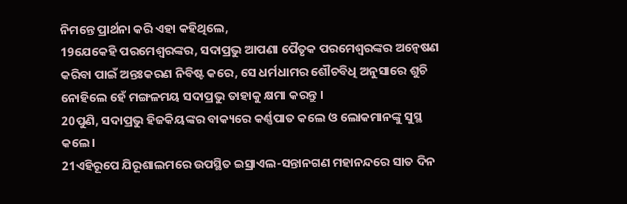ନିମନ୍ତେ ପ୍ରାର୍ଥନା କରି ଏହା କହିଥିଲେ,
19ଯେକେହି ପରମେଶ୍ୱରଙ୍କର, ସଦାପ୍ରଭୁ ଆପଣା ପୈତୃକ ପରମେଶ୍ୱରଙ୍କର ଅନ୍ୱେଷଣ କରିବା ପାଇଁ ଅନ୍ତଃକରଣ ନିବିଷ୍ଟ କରେ, ସେ ଧର୍ମଧାମର ଶୌଚବିଧି ଅନୁସାରେ ଶୁଚି ନୋହିଲେ ହେଁ ମଙ୍ଗଳମୟ ସଦାପ୍ରଭୁ ତାହାକୁ କ୍ଷମା କରନ୍ତୁ ।
20ପୁଣି, ସଦାପ୍ରଭୁ ହିଜକିୟଙ୍କର ବାକ୍ୟରେ କର୍ଣ୍ଣପାତ କଲେ ଓ ଲୋକମାନଙ୍କୁ ସୁସ୍ଥ କଲେ ।
21ଏହିରୂପେ ଯିରୂଶାଲମରେ ଉପସ୍ଥିତ ଇସ୍ରାଏଲ-ସନ୍ତାନଗଣ ମହାନନ୍ଦରେ ସାତ ଦିନ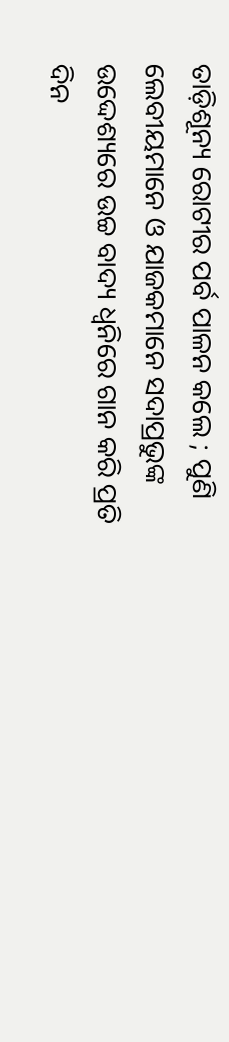ତାଡ଼ିଶୂନ୍ୟ ରୋଟୀର ପର୍ବ ପାଳନ କଲେ ; ପୁଣି ଲେବୀୟମାନେ ଓ ଯାଜକମାନେ ସଦାପ୍ରଭୁଙ୍କ ଉଦ୍ଦେଶ୍ୟରେ ଉଚ୍ଚ ବାଦ୍ୟ ଧ୍ୱନିରେ ଗାନ କରି ପ୍ରତି ଦିନ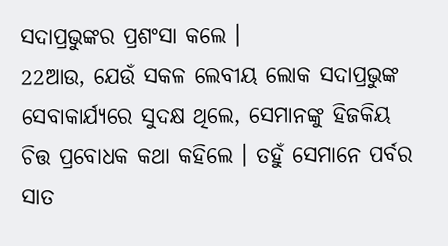ସଦାପ୍ରଭୁଙ୍କର ପ୍ରଶଂସା କଲେ ।
22ଆଉ, ଯେଉଁ ସକଳ ଲେବୀୟ ଲୋକ ସଦାପ୍ରଭୁଙ୍କ ସେବାକାର୍ଯ୍ୟରେ ସୁଦକ୍ଷ ଥିଲେ, ସେମାନଙ୍କୁ ହିଜକିୟ ଚିତ୍ତ ପ୍ରବୋଧକ କଥା କହିଲେ । ତହୁଁ ସେମାନେ ପର୍ବର ସାତ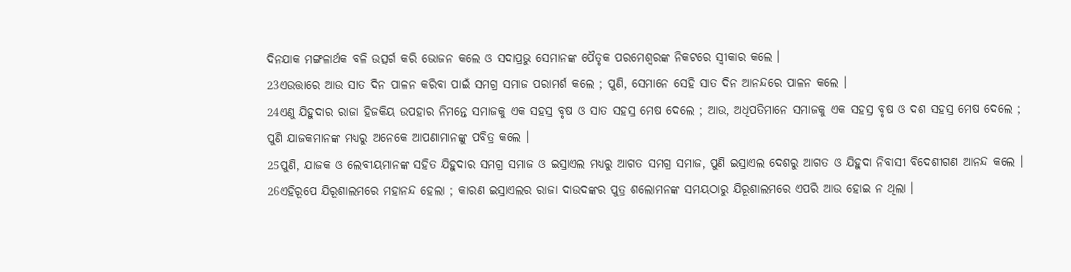ଦିନଯାକ ମଙ୍ଗଳାର୍ଥକ ବଳି ଉତ୍ସର୍ଗ କରି ଭୋଜନ କଲେ ଓ ସଦାପ୍ରଭୁ ସେମାନଙ୍କ ପୈତୃକ ପରମେଶ୍ୱରଙ୍କ ନିକଟରେ ସ୍ୱୀକାର କଲେ ।
23ଏଉତ୍ତାରେ ଆଉ ସାତ ଦିନ ପାଳନ କରିବା ପାଇଁ ସମଗ୍ର ସମାଜ ପରାମର୍ଶ କଲେ ; ପୁଣି, ସେମାନେ ସେହି ସାତ ଦିନ ଆନନ୍ଦରେ ପାଳନ କଲେ ।
24ଏଣୁ ଯିହୁଦାର ରାଜା ହିଜକିୟ ଉପହାର ନିମନ୍ତେ ସମାଜକୁ ଏକ ସହସ୍ର ବୃଷ ଓ ସାତ ସହସ୍ର ମେଷ ଦେଲେ ; ଆଉ, ଅଧିପତିମାନେ ସମାଜକୁ ଏକ ସହସ୍ର ବୃଷ ଓ ଦଶ ସହସ୍ର ମେଷ ଦେଲେ ; ପୁଣି ଯାଜକମାନଙ୍କ ମଧ୍ୟରୁ ଅନେକେ ଆପଣାମାନଙ୍କୁ ପବିତ୍ର କଲେ ।
25ପୁଣି, ଯାଜକ ଓ ଲେବୀୟମାନଙ୍କ ସହିତ ଯିହୁଦାର ସମଗ୍ର ସମାଜ ଓ ଇସ୍ରାଏଲ ମଧ୍ୟରୁ ଆଗତ ସମଗ୍ର ସମାଜ, ପୁଣି ଇସ୍ରାଏଲ ଦେଶରୁ ଆଗତ ଓ ଯିହୁଦା ନିବାସୀ ବିଦେଶୀଗଣ ଆନନ୍ଦ କଲେ ।
26ଏହିରୂପେ ଯିରୂଶାଲମରେ ମହାନନ୍ଦ ହେଲା ; କାରଣ ଇସ୍ରାଏଲର ରାଜା ଦାଉଦଙ୍କର ପୁତ୍ର ଶଲୋମନଙ୍କ ସମୟଠାରୁ ଯିରୂଶାଲମରେ ଏପରି ଆଉ ହୋଇ ନ ଥିଲା ।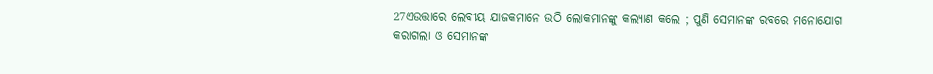27ଏଉତ୍ତାରେ ଲେବୀୟ ଯାଜକମାନେ ଉଠି ଲୋକମାନଙ୍କୁ କଲ୍ୟାଣ କଲେ ; ପୁଣି ସେମାନଙ୍କ ରବରେ ମନୋଯୋଗ କରାଗଲା ଓ ସେମାନଙ୍କ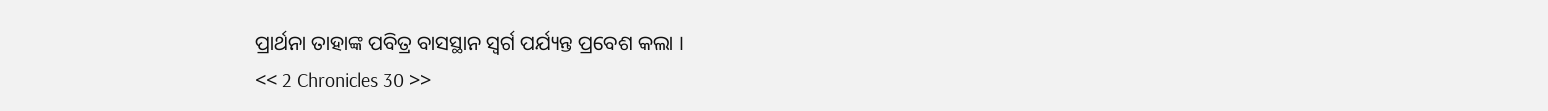ପ୍ରାର୍ଥନା ତାହାଙ୍କ ପବିତ୍ର ବାସସ୍ଥାନ ସ୍ୱର୍ଗ ପର୍ଯ୍ୟନ୍ତ ପ୍ରବେଶ କଲା ।
<< 2 Chronicles 30 >>